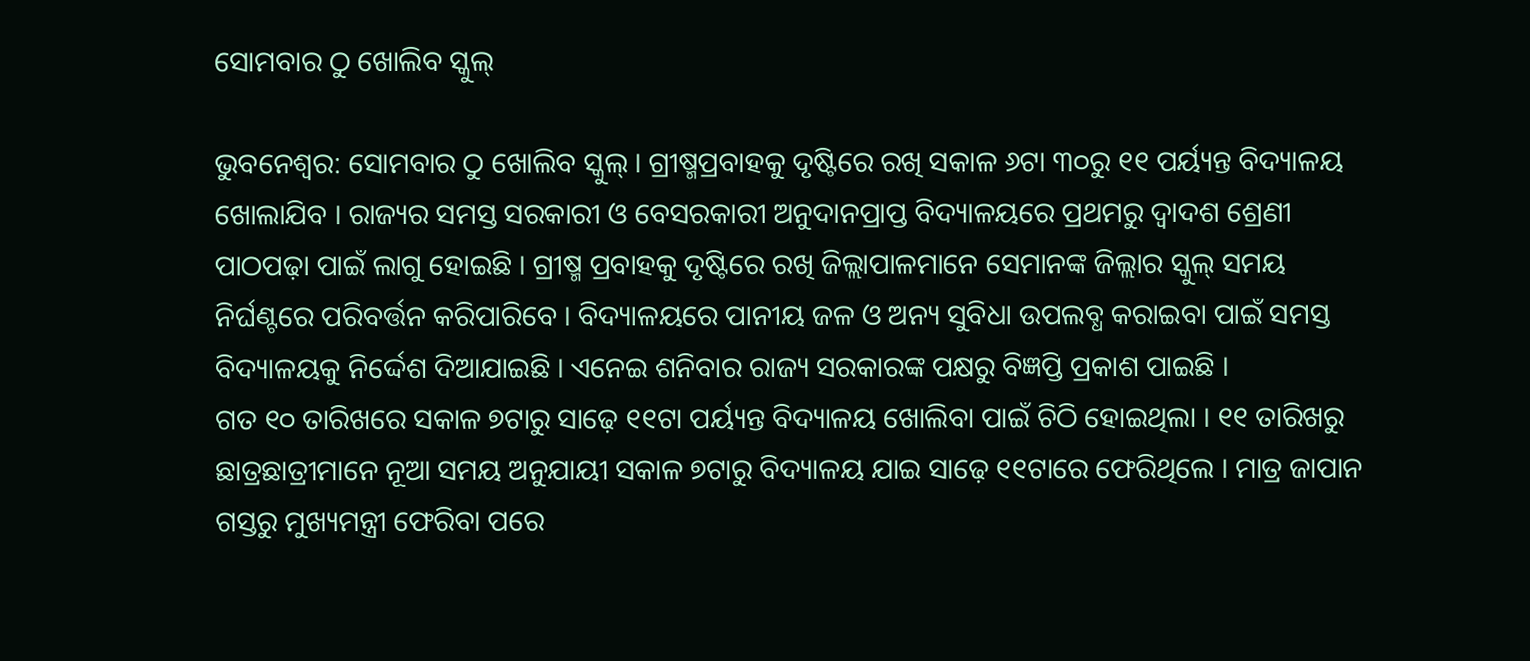ସୋମବାର ଠୁ ଖୋଲିବ ସ୍କୁଲ୍

ଭୁବନେଶ୍ୱର: ସୋମବାର ଠୁ ଖୋଲିବ ସ୍କୁଲ୍ । ଗ୍ରୀଷ୍ମପ୍ରବାହକୁ ଦୃଷ୍ଟିରେ ରଖି ସକାଳ ୬ଟା ୩୦ରୁ ୧୧ ପର୍ୟ୍ୟନ୍ତ ବିଦ୍ୟାଳୟ ଖୋଲାଯିବ । ରାଜ୍ୟର ସମସ୍ତ ସରକାରୀ ଓ ବେସରକାରୀ ଅନୁଦାନପ୍ରାପ୍ତ ବିଦ୍ୟାଳୟରେ ପ୍ରଥମରୁ ଦ୍ୱାଦଶ ଶ୍ରେଣୀ ପାଠପଢ଼ା ପାଇଁ ଲାଗୁ ହୋଇଛି । ଗ୍ରୀଷ୍ମ ପ୍ରବାହକୁ ଦୃଷ୍ଟିରେ ରଖି ଜିଲ୍ଲାପାଳମାନେ ସେମାନଙ୍କ ଜିଲ୍ଲାର ସ୍କୁଲ୍ ସମୟ ନିର୍ଘଣ୍ଟରେ ପରିବର୍ତ୍ତନ କରିପାରିବେ । ବିଦ୍ୟାଳୟରେ ପାନୀୟ ଜଳ ଓ ଅନ୍ୟ ସୁବିଧା ଉପଲବ୍ଧ କରାଇବା ପାଇଁ ସମସ୍ତ ବିଦ୍ୟାଳୟକୁ ନିର୍ଦ୍ଦେଶ ଦିଆଯାଇଛି । ଏନେଇ ଶନିବାର ରାଜ୍ୟ ସରକାରଙ୍କ ପକ୍ଷରୁ ବିଜ୍ଞପ୍ତି ପ୍ରକାଶ ପାଇଛି ।
ଗତ ୧୦ ତାରିଖରେ ସକାଳ ୭ଟାରୁ ସାଢ଼େ ୧୧ଟା ପର୍ୟ୍ୟନ୍ତ ବିଦ୍ୟାଳୟ ଖୋଲିବା ପାଇଁ ଚିଠି ହୋଇଥିଲା । ୧୧ ତାରିଖରୁ ଛାତ୍ରଛାତ୍ରୀମାନେ ନୂଆ ସମୟ ଅନୁଯାୟୀ ସକାଳ ୭ଟାରୁ ବିଦ୍ୟାଳୟ ଯାଇ ସାଢ଼େ ୧୧ଟାରେ ଫେରିଥିଲେ । ମାତ୍ର ଜାପାନ ଗସ୍ତରୁ ମୁଖ୍ୟମନ୍ତ୍ରୀ ଫେରିବା ପରେ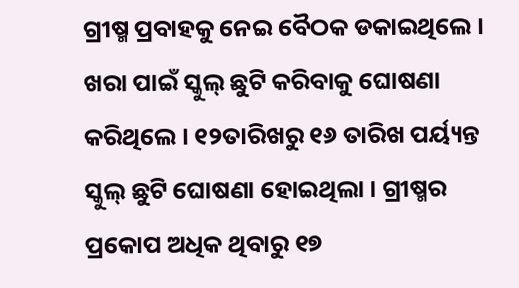ଗ୍ରୀଷ୍ମ ପ୍ରବାହକୁ ନେଇ ବୈଠକ ଡକାଇଥିଲେ । ଖରା ପାଇଁ ସ୍କୁଲ୍ ଛୁଟି କରିବାକୁ ଘୋଷଣା କରିଥିଲେ । ୧୨ତାରିଖରୁ ୧୬ ତାରିଖ ପର୍ୟ୍ୟନ୍ତ ସ୍କୁଲ୍ ଛୁଟି ଘୋଷଣା ହୋଇଥିଲା । ଗ୍ରୀଷ୍ମର ପ୍ରକୋପ ଅଧିକ ଥିବାରୁ ୧୭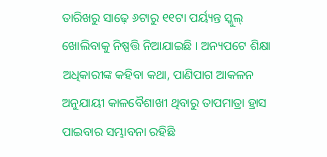ତାରିଖରୁ ସାଢ଼େ ୬ଟାରୁ ୧୧ଟା ପର୍ୟ୍ୟନ୍ତ ସ୍କୁଲ୍ ଖୋଲିବାକୁ ନିଷ୍ପତ୍ତି ନିଆଯାଇଛି । ଅନ୍ୟପଟେ ଶିକ୍ଷା ଅଧିକାରୀଙ୍କ କହିବା କଥା, ପାଣିପାଗ ଆକଳନ ଅନୁଯାୟୀ କାଳବୈଶାଖୀ ଥିବାରୁ ତାପମାତ୍ରା ହ୍ରାସ ପାଇବାର ସମ୍ଭାବନା ରହିଛି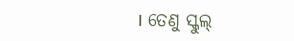। ତେଣୁ ସ୍କୁଲ୍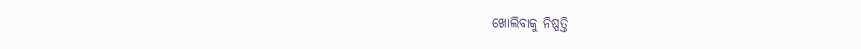ଖୋଲିବାକୁ ନିଷ୍ପତ୍ତି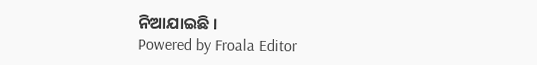ନିଆଯାଇଛି ।
Powered by Froala Editor